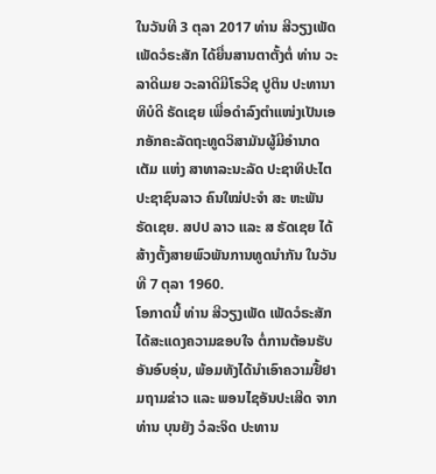ໃນວັນທີ 3 ຕຸລາ 2017 ທ່ານ ສີວຽງເພັດ ເພັດວໍຣະສັກ ໄດ້ຍື່ນສານຕາຕັ້ງຕໍ່ ທ່ານ ວະລາດີເມຍ ວະລາດີມີໂຣວີຊ ປູຕິນ ປະທານາທິບໍດີ ຣັດເຊຍ ເພື່ອດໍາລົງຕໍາແໜ່ງເປັນເອກອັກຄະລັດຖະທູດວິສາມັນຜູ້ມີອໍານາດເຕັມ ແຫ່ງ ສາທາລະນະລັດ ປະຊາທິປະໄຕ ປະຊາຊົນລາວ ຄົນໃໝ່ປະຈໍາ ສະ ຫະພັນຣັດເຊຍ. ສປປ ລາວ ແລະ ສ ຣັດເຊຍ ໄດ້ສ້າງຕັ້ງສາຍພົວພັນການທູດນໍາກັນ ໃນວັນທີ 7 ຕຸລາ 1960.
ໂອກາດນີ້ ທ່ານ ສີວຽງເພັດ ເພັດວໍຣະສັກ ໄດ້ສະແດງຄວາມຂອບໃຈ ຕໍ່ການຕ້ອນຮັບອັນອົບອຸ່ນ, ພ້ອມທັງໄດ້ນຳເອົາຄວາມຢື້ຢາມຖາມຂ່າວ ແລະ ພອນໄຊອັນປະເສີດ ຈາກ ທ່ານ ບຸນຍັງ ວໍລະຈິດ ປະທານ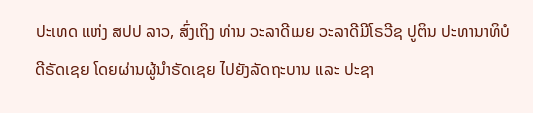ປະເທດ ແຫ່ງ ສປປ ລາວ, ສົ່ງເຖິງ ທ່ານ ວະລາດີເມຍ ວະລາດີມີໂຣວີຊ ປູຕິນ ປະທານາທິບໍ ດີຣັດເຊຍ ໂດຍຜ່ານຜູ້ນໍາຣັດເຊຍ ໄປຍັງລັດຖະບານ ແລະ ປະຊາ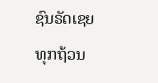ຊົນຣັດເຊຍ ທຸກຖ້ວນ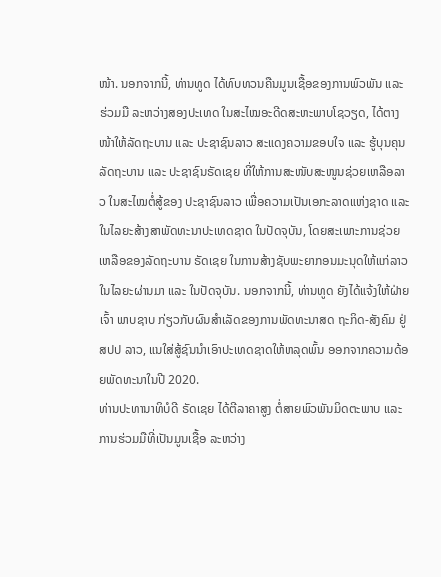ໜ້າ. ນອກຈາກນີ້, ທ່ານທູດ ໄດ້ທົບທວນຄືນມູນເຊື້ອຂອງການພົວພັນ ແລະ ຮ່ວມມື ລະຫວ່າງສອງປະເທດ ໃນສະໄໝອະດີດສະຫະພາບໂຊວຽດ, ໄດ້ຕາງໜ້າໃຫ້ລັດຖະບານ ແລະ ປະຊາຊົນລາວ ສະແດງຄວາມຂອບໃຈ ແລະ ຮູ້ບຸນຄຸນລັດຖະບານ ແລະ ປະຊາຊົນຣັດເຊຍ ທີ່ໃຫ້ການສະໜັບສະໜູນຊ່ວຍເຫລືອລາວ ໃນສະໄໝຕໍ່ສູ້ຂອງ ປະຊາຊົນລາວ ເພື່ອຄວາມເປັນເອກະລາດແຫ່ງຊາດ ແລະ ໃນໄລຍະສ້າງສາພັດທະນາປະເທດຊາດ ໃນປັດຈຸບັນ, ໂດຍສະເພາະການຊ່ວຍເຫລືອຂອງລັດຖະບານ ຣັດເຊຍ ໃນການສ້າງຊັບພະຍາກອນມະນຸດໃຫ້ແກ່ລາວ ໃນໄລຍະຜ່ານມາ ແລະ ໃນປັດຈຸບັນ. ນອກຈາກນີ້, ທ່ານທູດ ຍັງໄດ້ແຈ້ງໃຫ້ຝ່າຍເຈົ້າ ພາບຊາບ ກ່ຽວກັບຜົນສໍາເລັດຂອງການພັດທະນາສດ ຖະກິດ-ສັງຄົມ ຢູ່ ສປປ ລາວ, ແນໃສ່ສູ້ຊົນນໍາເອົາປະເທດຊາດໃຫ້ຫລຸດພົ້ນ ອອກຈາກຄວາມດ້ອຍພັດທະນາໃນປີ 2020.
ທ່ານປະທານາທິບໍດີ ຣັດເຊຍ ໄດ້ຕີລາຄາສູງ ຕໍ່ສາຍພົວພັນມິດຕະພາບ ແລະ ການຮ່ວມມືທີ່ເປັນມູນເຊື້ອ ລະຫວ່າງ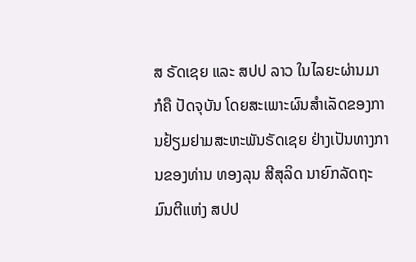ສ ຣັດເຊຍ ແລະ ສປປ ລາວ ໃນໄລຍະຜ່ານມາ ກໍຄື ປັດຈຸບັນ ໂດຍສະເພາະຜົນສໍາເລັດຂອງການຢ້ຽມຢາມສະຫະພັນຣັດເຊຍ ຢ່າງເປັນທາງການຂອງທ່ານ ທອງລຸນ ສີສຸລິດ ນາຍົກລັດຖະມົນຕີແຫ່ງ ສປປ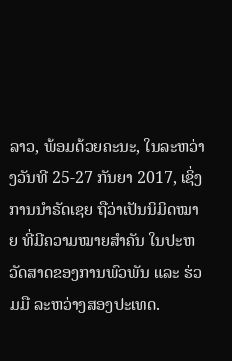ລາວ, ພ້ອມດ້ວຍຄະນະ, ໃນລະຫວ່າງວັນທີ 25-27 ກັນຍາ 2017, ເຊິ່ງການນໍາຣັດເຊຍ ຖືວ່າເປັນນິມິດໝາຍ ທີ່ມີຄວາມໝາຍສໍາຄັນ ໃນປະຫວັດສາດຂອງການພົວພັນ ແລະ ຮ່ວມມື ລະຫວ່າງສອງປະເທດ.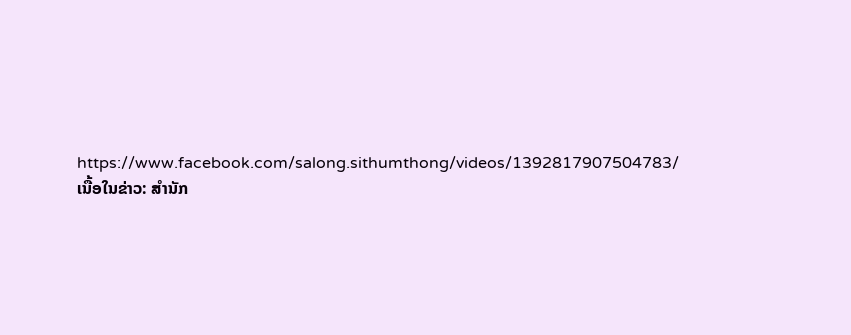https://www.facebook.com/salong.sithumthong/videos/1392817907504783/
ເນື້ອໃນຂ່າວ: ສຳນັກ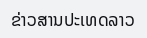ຂ່າວສານປະເທດລາວ